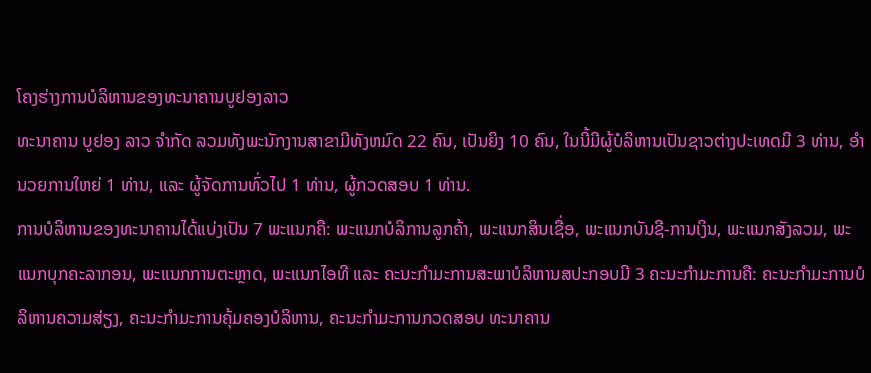ໂຄງຮ່າງການບໍລິຫານຂອງທະນາຄານບູຢອງລາວ
ທະນາຄານ ບູຢອງ ລາວ ຈຳກັດ ລວມທັງພະນັກງານສາຂາມີທັງຫມົດ 22 ຄົນ, ເປັນຍິງ 10 ຄົນ, ໃນນີ້ມີຜູ້ບໍລິຫານເປັນຊາວຕ່າງປະເທດມີ 3 ທ່ານ, ອໍານວຍການໃຫຍ່ 1 ທ່ານ, ແລະ ຜູ້ຈັດການທົ່ວໄປ 1 ທ່ານ, ຜູ້ກວດສອບ 1 ທ່ານ.
ການບໍລິຫານຂອງທະນາຄານໄດ້ແບ່ງເປັນ 7 ພະແນກຄື: ພະແນກບໍລິການລູກຄ້າ, ພະແນກສິນເຊື່ອ, ພະແນກບັນຊີ-ການເງິນ, ພະແນກສັງລວມ, ພະແນກບຸກຄະລາກອນ, ພະແນກການຕະຫຼາດ, ພະແນກໄອທີ ແລະ ຄະນະກຳມະການສະພາບໍລິຫານສປະກອບມີ 3 ຄະນະກຳມະການຄື: ຄະນະກຳມະການບໍລິຫານຄວາມສ່ຽງ, ຄະນະກຳມະການຄຸ້ມຄອງບໍລິຫານ, ຄະນະກຳມະການກວດສອບ ທະນາຄານ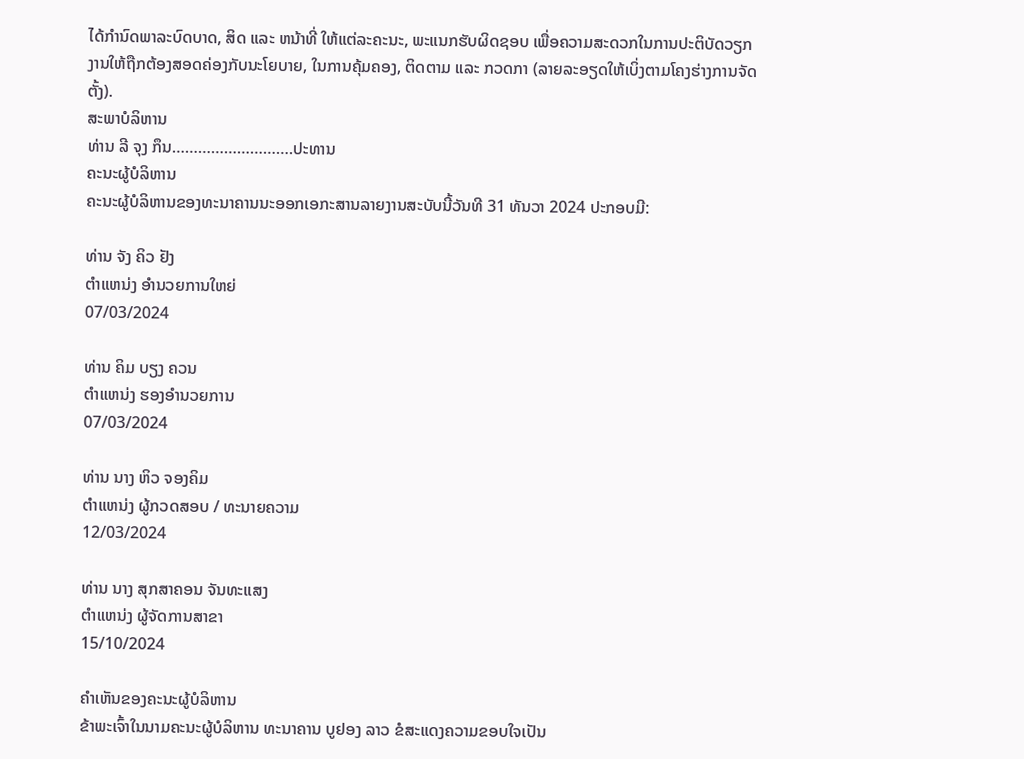ໄດ້ກຳນົດພາລະບົດບາດ, ສິດ ແລະ ຫນ້າທີ່ ໃຫ້ແຕ່ລະຄະນະ, ພະແນກຮັບຜິດຊອບ ເພື່ອຄວາມສະດວກໃນການປະຕິບັດວຽກງານໃຫ້ຖືກຕ້ອງສອດຄ່ອງກັບນະໂຍບາຍ, ໃນການຄຸ້ມຄອງ, ຕິດຕາມ ແລະ ກວດກາ (ລາຍລະອຽດໃຫ້ເບິ່ງຕາມໂຄງຮ່າງການຈັດຕັ້ງ).
ສະພາບໍລິຫານ
ທ່ານ ລີ ຈຸງ ກຶນ……………………….ປະທານ
ຄະນະຜູ້ບໍລິຫານ
ຄະນະຜູ້ບໍລິຫານຂອງທະນາຄານນະອອກເອກະສານລາຍງານສະບັບນີ້ວັນທີ 31 ທັນວາ 2024 ປະກອບມີ:

ທ່ານ ຈັງ ຄິວ ຢັງ
ຕຳແຫນ່ງ ອຳນວຍການໃຫຍ່
07/03/2024

ທ່ານ ຄິມ ບຽງ ຄວນ
ຕຳແຫນ່ງ ຮອງອຳນວຍການ
07/03/2024

ທ່ານ ນາງ ຫິວ ຈອງຄິມ
ຕຳແຫນ່ງ ຜູ້ກວດສອບ / ທະນາຍຄວາມ
12/03/2024

ທ່ານ ນາງ ສຸກສາຄອນ ຈັນທະແສງ
ຕຳແຫນ່ງ ຜູ້ຈັດການສາຂາ
15/10/2024

ຄຳເຫັນຂອງຄະນະຜູ້ບໍລິຫານ
ຂ້າພະເຈົ້າໃນນາມຄະນະຜູ້ບໍລິຫານ ທະນາຄານ ບູຢອງ ລາວ ຂໍສະແດງຄວາມຂອບໃຈເປັນ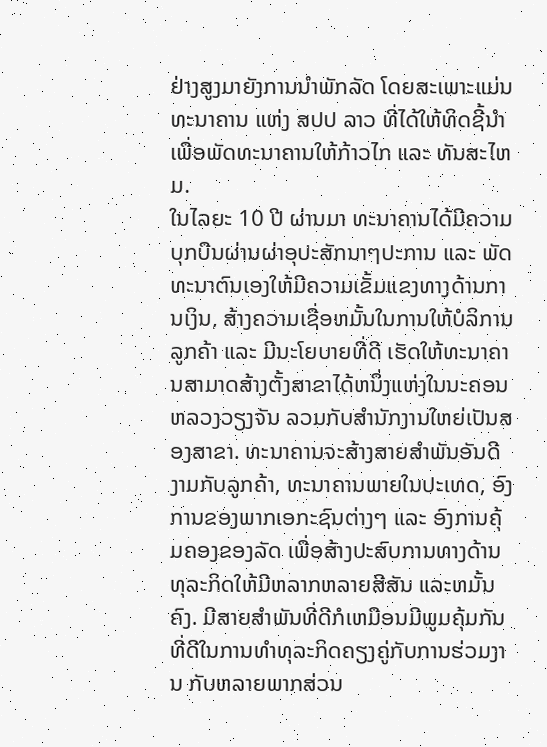ຢ່າງສູງມາຍັງການນຳພັກລັດ ໂດຍສະເພາະແມ່ນທະນາຄານ ແຫ່ງ ສປປ ລາວ ທີ່ໄດ້ໃຫ້ທິດຊີ້ນຳ ເພື່ອພັດທະນາຄານໃຫ້ກ້າວໄກ ແລະ ທັນສະໄຫມ.
ໃນໄລຍະ 10 ປີ ຜ່ານມາ ທະນາຄານໄດ້ມີຄວາມບຸກບືນຜ່ານຜ່າອຸປະສັກນາໆປະການ ແລະ ພັດທະນາຕົນເອງໃຫ້ມີຄວາມເຂັ້ມແຂງທາງດ້ານການເງິນ, ສ້າງຄວາມເຊື່ອຫມັ້ນໃນການໃຫ້ບໍລິການລູກຄ້າ ແລະ ມີນະໂຍບາຍທີ່ດີ ເຮັດໃຫ້ທະນາຄານສາມາດສ້າງຕັ້ງສາຂາໄດ້ຫນຶ່ງແຫ່ງໃນນະຄອນຫລວງວຽງຈັນ ລວມກັບສຳນັກງານໃຫຍ່ເປັນສອງສາຂາ. ທະນາຄານຈະສ້າງສາຍສຳພັນອັນດີງາມກັບລູກຄ້າ, ທະນາຄານພາຍໃນປະເທດ, ອົງການຂອງພາກເອກະຊົນຕ່າງໆ ແລະ ອົງການຄຸ້ມຄອງຂອງລັດ ເພື່ອສ້າງປະສົບການທາງດ້ານທຸລະກິດໃຫ້ມີຫລາກຫລາຍສີສັນ ແລະຫມັ້ນຄົງ. ມີສາຍສຳພັນທີ່ດີກໍເຫມືອນມີພູມຄຸ້ມກັນທີ່ດີໃນການທຳທຸລະກິດຄຽງຄູ່ກັບການຮ່ວມງານ ກັບຫລາຍພາກສ່ວນ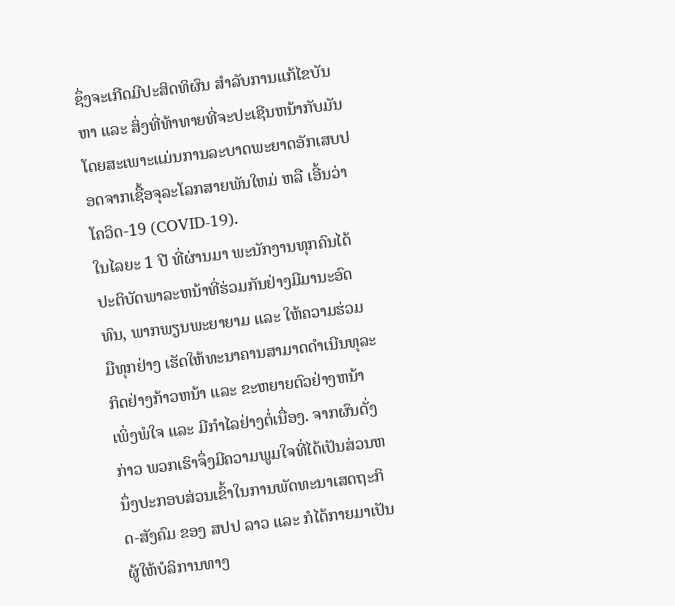ຊຶ່ງຈະເກີດມີປະສິດທິຜົນ ສຳລັບການແກ້ໄຂບັນຫາ ແລະ ສິ່ງທີ່ທ້າທາຍທີ່ຈະປະເຊີນຫນ້າກັບມັນ ໂດຍສະເພາະແມ່ນການລະບາດພະຍາດອັກເສບປອດຈາກເຊື້ອຈຸລະໂລກສາຍພັນໃຫມ່ ຫລື ເອີ້ນວ່າ ໂຄວິດ-19 (COVID-19).
ໃນໄລຍະ 1 ປີ ທີ່ຜ່ານມາ ພະນັກງານທຸກຄົນໄດ້ປະຕິບັດພາລະຫນ້າທີ່ຮ່ວມກັນຢ່າງມີມານະອົດທົນ, ພາກພຽນພະຍາຍາມ ແລະ ໃຫ້ຄວາມຮ່ວມມືທຸກຢ່າງ ເຮັດໃຫ້ທະນາຄານສາມາດດຳເນີນທຸລະກິດຢ່າງກ້າວຫນ້າ ແລະ ຂະຫຍາຍຕົວຢ່າງຫນ້າເພິ່ງພໍໃຈ ແລະ ມີກຳໄລຢ່າງຕໍ່ເນື່ອງ. ຈາກຜົນດັ່ງກ່າວ ພວກເຮົາຈຶ່ງມີຄວາມພູມໃຈທີ່ໄດ້ເປັນສ່ວນຫນຶ່ງປະກອບສ່ວນເຂົ້າໃນການພັດທະນາເສດຖະກິດ-ສັງຄົມ ຂອງ ສປປ ລາວ ແລະ ກໍໄດ້ກາຍມາເປັນຜູ້ໃຫ້ບໍລິການທາງ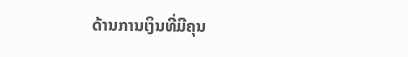ດ້ານການເງິນທີ່ມີຄຸນ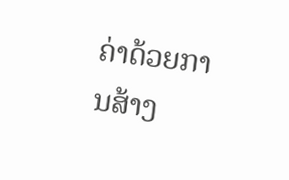ຄ່າດ້ວຍການສ້າງ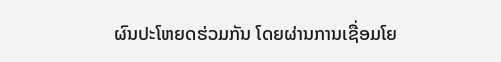ຜົນປະໂຫຍດຮ່ວມກັນ ໂດຍຜ່ານການເຊື່ອມໂຍ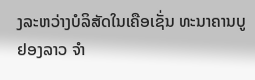ງລະຫວ່າງບໍລິສັດໃນເຄືອເຊັ່ນ ທະນາຄານບູຢອງລາວ ຈຳ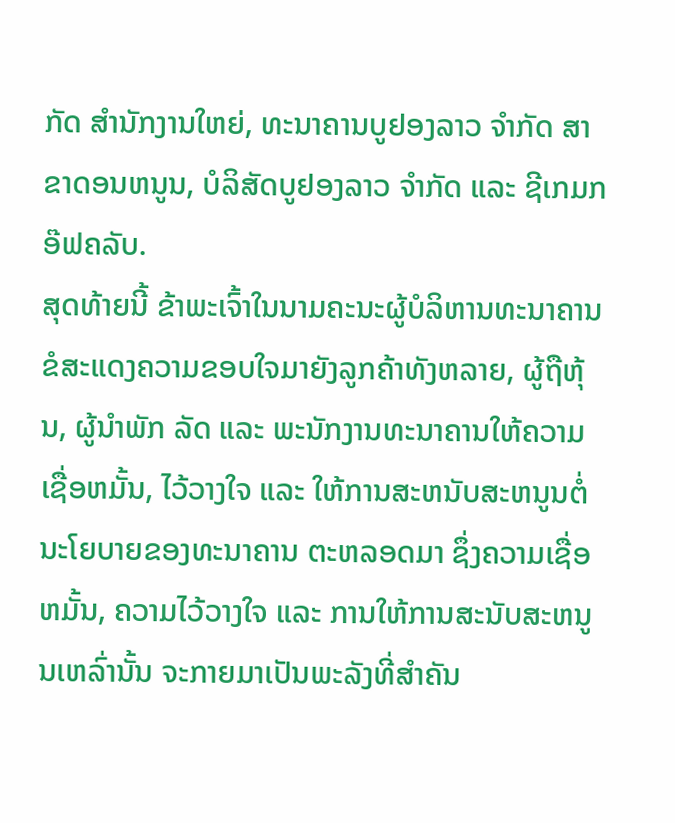ກັດ ສຳນັກງານໃຫຍ່, ທະນາຄານບູຢອງລາວ ຈຳກັດ ສາຂາດອນຫນູນ, ບໍລິສັດບູຢອງລາວ ຈຳກັດ ແລະ ຊີເກມກອ໊ຟຄລັບ.
ສຸດທ້າຍນີ້ ຂ້າພະເຈົ້າໃນນາມຄະນະຜູ້ບໍລິຫານທະນາຄານ ຂໍສະແດງຄວາມຂອບໃຈມາຍັງລູກຄ້າທັງຫລາຍ, ຜູ້ຖືຫຸ້ນ, ຜູ້ນຳພັກ ລັດ ແລະ ພະນັກງານທະນາຄານໃຫ້ຄວາມເຊື່ອຫມັ້ນ, ໄວ້ວາງໃຈ ແລະ ໃຫ້ການສະຫນັບສະຫນູນຕໍ່ນະໂຍບາຍຂອງທະນາຄານ ຕະຫລອດມາ ຊຶ່ງຄວາມເຊື່ອຫມັ້ນ, ຄວາມໄວ້ວາງໃຈ ແລະ ການໃຫ້ການສະນັບສະຫນູນເຫລົ່ານັ້ນ ຈະກາຍມາເປັນພະລັງທີ່ສຳຄັນ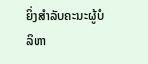ຍິ່ງສຳລັບຄະນະຜູ້ບໍລິຫາ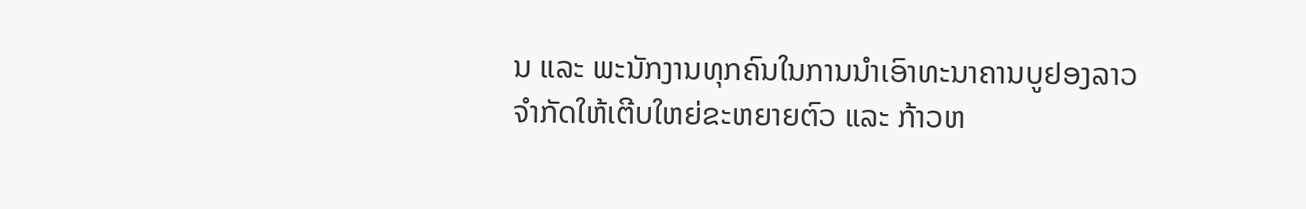ນ ແລະ ພະນັກງານທຸກຄົນໃນການນຳເອົາທະນາຄານບູຢອງລາວ ຈຳກັດໃຫ້ເຕີບໃຫຍ່ຂະຫຍາຍຕົວ ແລະ ກ້າວຫ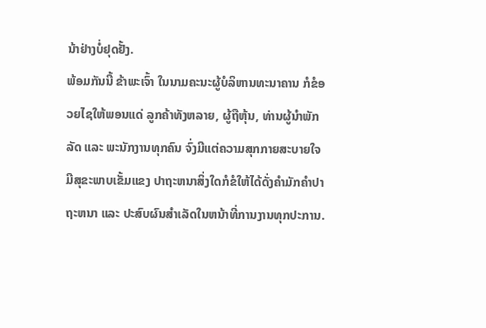ນ້າຢ່າງບໍ່ຢຸດຢັ້ງ.
ພ້ອມກັນນີ້ ຂ້າພະເຈົ້າ ໃນນາມຄະນະຜູ້ບໍລິຫານທະນາຄານ ກໍຂໍອວຍໄຊໃຫ້ພອນແດ່ ລູກຄ້າທັງຫລາຍ, ຜູ້ຖືຫຸ້ນ, ທ່ານຜູ້ນຳພັກ ລັດ ແລະ ພະນັກງານທຸກຄົນ ຈົ່ງມີແຕ່ຄວາມສຸກກາຍສະບາຍໃຈ ມີສຸຂະພາບເຂັ້ມແຂງ ປາຖະຫນາສິ່ງໃດກໍຂໍໃຫ້ໄດ້ດັ່ງຄຳມັກຄຳປາຖະຫນາ ແລະ ປະສົບຜົນສຳເລັດໃນຫນ້າທີ່ການງານທຸກປະການ.